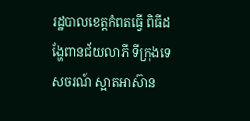រដ្ឋបាលខេត្តកំពតធ្វើ ពិធីដង្ហែពានជ័យលាភី ទីក្រុងទេសចរណ៍ ស្អាតអាស៊ាន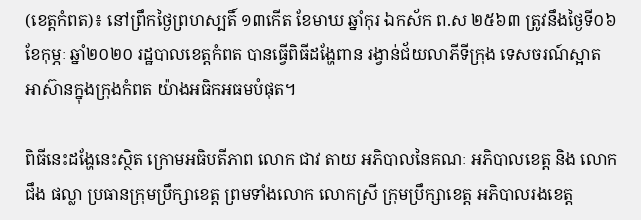(ខេត្តកំពត)៖ នៅព្រឹកថ្ងៃព្រហស្បតិ៍ ១៣កើត ខែមាឃ ឆ្នាំកុរ ឯកស័ក ព.ស ២៥៦៣ ត្រូវនឹងថ្ងៃទី០៦ ខែកុម្ភៈ ឆ្នាំ២០២០ រដ្ឋបាលខេត្តកំពត បានធ្វើពិធីដង្ហែពាន រង្វាន់ជ័យលាភីទីក្រុង ទេសចរណ៍ស្អាត អាស៊ានក្នុងក្រុងកំពត យ៉ាងអធិកអធមបំផុត។

ពិធីនេះដង្ហែនេះស្ថិត ក្រោមអធិបតីភាព លោក ជាវ តាយ អភិបាលនៃគណៈ អភិបាលខេត្ត និង លោក ជឹង ផល្លា ប្រធានក្រុមប្រឹក្សាខេត្ត ព្រមទាំងលោក លោកស្រី ក្រុមប្រឹក្សាខេត្ត អភិបាលរងខេត្ត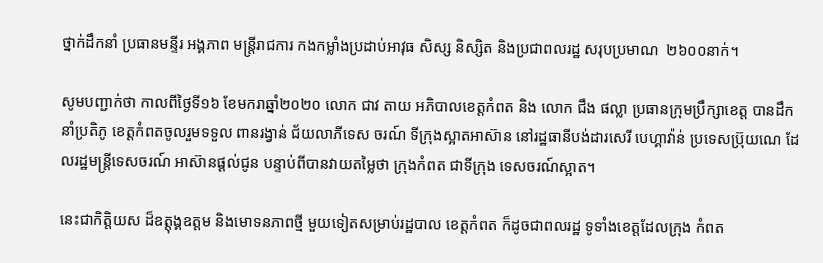ថ្នាក់ដឹកនាំ ប្រធានមន្ទីរ អង្គភាព មន្ត្រីរាជការ កងកម្លាំងប្រដាប់អាវុធ សិស្ស និស្សិត និងប្រជាពលរដ្ឋ សរុបប្រមាណ  ២៦០០នាក់។

សូមបញ្ជាក់ថា កាលពីថ្ងៃទី១៦ ខែមករាឆ្នាំ២០២០ លោក ជាវ តាយ អភិបាលខេត្តកំពត និង លោក ជឹង ផល្លា ប្រធានក្រុមប្រឹក្សាខេត្ត បានដឹកនាំប្រតិភូ ខេត្តកំពតចូលរួមទទួល ពានរង្វាន់ ជ័យលាភីទេស ចរណ៍ ទីក្រុងស្អាតអាស៊ាន នៅរដ្ឋធានីបង់ដារសេរី បេហ្គាវ៉ាន់ ប្រទេសប៊្រុយណេ ដែលរដ្ឋមន្ត្រីទេសចរណ៍ អាស៊ានផ្តល់ជូន បន្ទាប់ពីបានវាយតម្លៃថា ក្រុងកំពត ជាទីក្រុង ទេសចរណ៍ស្អាត។

នេះជាកិត្តិយស ដ៏ឧត្តុង្គឧត្តម និងមោទនភាពថ្មី មួយទៀតសម្រាប់រដ្ឋបាល ខេត្តកំពត ក៏ដូចជាពលរដ្ឋ ទូទាំងខេត្តដែលក្រុង កំពត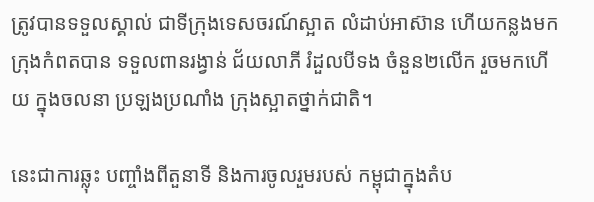ត្រូវបានទទួលស្គាល់ ជាទីក្រុងទេសចរណ៍ស្អាត លំដាប់អាស៊ាន ហើយកន្លងមក ក្រុងកំពតបាន ទទួលពានរង្វាន់ ជ័យលាភី រំដួលបីទង ចំនួន២លើក រួចមកហើយ ក្នុងចលនា ប្រឡងប្រណាំង ក្រុងស្អាតថ្នាក់ជាតិ។

នេះជាការឆ្លុះ បញ្ចាំងពីតួនាទី និងការចូលរួមរបស់ កម្ពុជាក្នុងតំប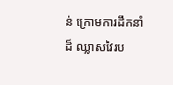ន់ ក្រោមការដឹកនាំដ៏ ឈ្លាសវៃរប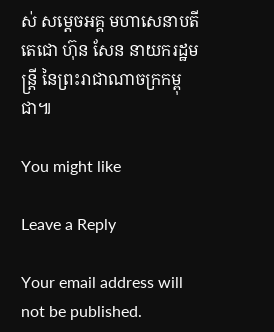ស់ សម្តេចអគ្គ មហាសេនាបតីតេជោ ហ៊ុន សែន នាយករដ្ឋមន្ត្រី នៃព្រះរាជាណាចក្រកម្ពុជា៕

You might like

Leave a Reply

Your email address will not be published.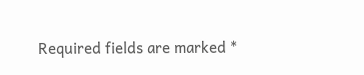Required fields are marked *